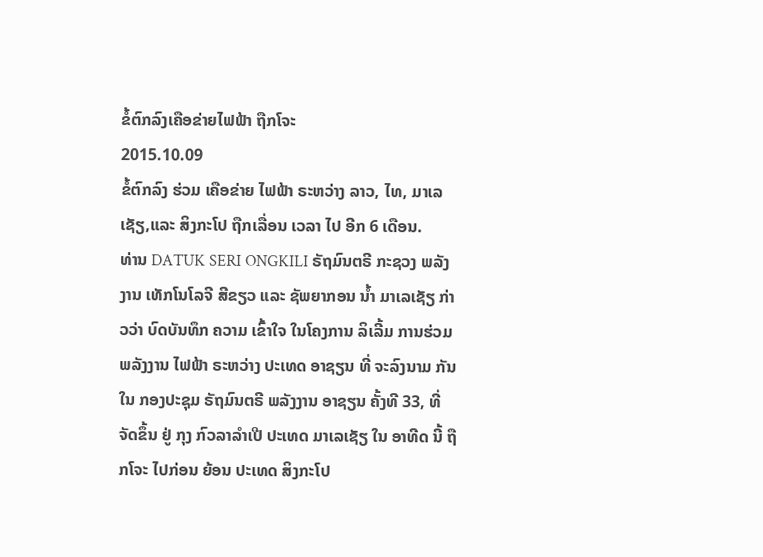ຂໍ້ຕົກລົງເຄືອຂ່າຍໄຟຟ້າ ຖືກໂຈະ
2015.10.09
ຂໍ້ຕົກລົງ ຮ່ວມ ເຄືອຂ່າຍ ໄຟຟ້າ ຣະຫວ່າງ ລາວ, ໄທ, ມາເລເຊັຽ,ແລະ ສິງກະໂປ ຖືກເລື່ອນ ເວລາ ໄປ ອີກ 6 ເດືອນ.
ທ່ານ DATUK SERI ONGKILI ຣັຖມົນຕຣີ ກະຊວງ ພລັງງານ ເທັກໂນໂລຈີ ສີຂຽວ ແລະ ຊັພຍາກອນ ນ້ຳ ມາເລເຊັຽ ກ່າວວ່າ ບົດບັນທຶກ ຄວາມ ເຂົ້າໃຈ ໃນໂຄງການ ລິເລີ້ມ ການຮ່ວມ ພລັງງານ ໄຟຟ້າ ຣະຫວ່າງ ປະເທດ ອາຊຽນ ທີ່ ຈະລົງນາມ ກັນ ໃນ ກອງປະຊຸມ ຣັຖມົນຕຣີ ພລັງງານ ອາຊຽນ ຄັ້ງທີ 33, ທີ່ຈັດຂຶ້ນ ຢູ່ ກຸງ ກົວລາລຳເປີ ປະເທດ ມາເລເຊັຽ ໃນ ອາທີດ ນີ້ ຖືກໂຈະ ໄປກ່ອນ ຍ້ອນ ປະເທດ ສິງກະໂປ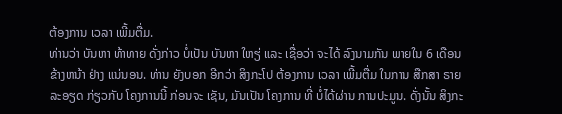ຕ້ອງການ ເວລາ ເພີ້ມຕື່ມ.
ທ່ານວ່າ ບັນຫາ ທ້າທາຍ ດັ່ງກ່າວ ບໍ່ເປັນ ບັນຫາ ໃຫຽ່ ແລະ ເຊື່ອວ່າ ຈະໄດ້ ລົງນາມກັນ ພາຍໃນ 6 ເດືອນ ຂ້າງຫນ້າ ຢ່າງ ແນ່ນອນ. ທ່ານ ຍັງບອກ ອີກວ່າ ສິງກະໂປ ຕ້ອງການ ເວລາ ເພີ້ມຕື່ມ ໃນການ ສືກສາ ຣາຍລະອຽດ ກ່ຽວກັບ ໂຄງການນີ້ ກ່ອນຈະ ເຊັນ, ມັນເປັນ ໂຄງການ ທີ່ ບໍ່ໄດ້ຜ່ານ ການປະມູນ. ດັ່ງນັ້ນ ສິງກະ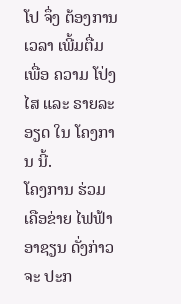ໂປ ຈຶ່ງ ຕ້ອງການ ເວລາ ເພີ້ມຕື່ມ ເພື່ອ ຄວາມ ໂປ່ງໄສ ແລະ ຣາຍລະອຽດ ໃນ ໂຄງການ ນີ້.
ໂຄງການ ຮ່ວມ ເຄືອຂ່າຍ ໄຟຟ້າ ອາຊຽນ ດັ່ງກ່າວ ຈະ ປະກ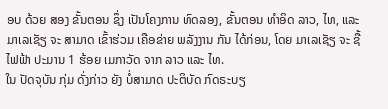ອບ ດ້ວຍ ສອງ ຂັ້ນຕອນ ຊຶ່ງ ເປັນໂຄງການ ທົດລອງ, ຂັ້ນຕອນ ທຳອິດ ລາວ, ໄທ, ແລະ ມາເລເຊັຽ ຈະ ສາມາດ ເຂົ້າຮ່ວມ ເຄືອຂ່າຍ ພລັງງານ ກັນ ໄດ້ກ່ອນ, ໂດຍ ມາເລເຊັຽ ຈະ ຊື້ ໄຟຟ້າ ປະມານ 1 ຮ້ອຍ ເມກາວັດ ຈາກ ລາວ ແລະ ໄທ.
ໃນ ປັດຈຸບັນ ກຸ່ມ ດັ່ງກ່າວ ຍັງ ບໍ່ສາມາດ ປະຕິບັດ ກົດຣະບຽ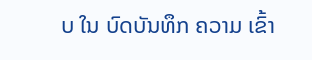ບ ໃນ ບົດບັນທຶກ ຄວາມ ເຂົ້າ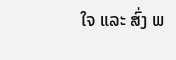ໃຈ ແລະ ສົ່ງ ພ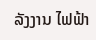ລັງງານ ໄຟຟ້າ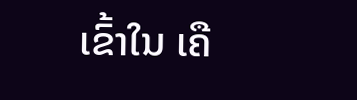ເຂົ້າໃນ ເຄື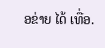ອຂ່າຍ ໄດ້ ເທື່ອ.